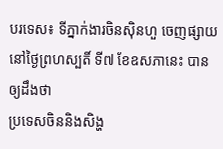បរទេស៖ ទីភ្នាក់ងារចិនស៊ិនហួ ចេញផ្សាយនៅថ្ងៃព្រហស្បតិ៍ ទី៧ ខែឧសភានេះ បានឲ្យដឹងថា
ប្រទេសចិននិងសិង្ហ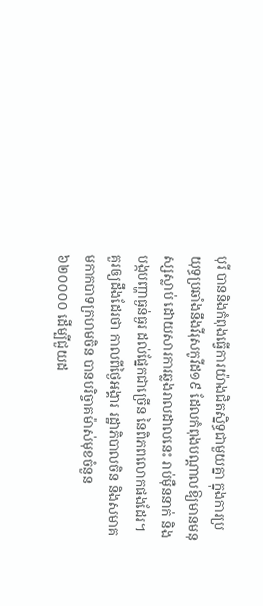បុរី បាននិងកំពុងធ្វើការយ៉ាងជិតស្និទ្ធជាមួយគ្នា ក្នុងការប្រយុទ្ធប្រឆាំងនឹងវីរុសកូវីដ១៩ ដែលកំពុងបណ្តាលឱ្យមានមនុស្សស្លាប់ ដោយសារការឆ្លងរាលដាលនេះ រាប់ម៉ឺននាក់ និងបង្កបញ្ហាធ្ងន់ធ្ងរ ដល់ផ្នែកជាច្រើន នៃពិភពលោកផងដែរ។
គួរឲ្យដឹងដែរថា កាលពីថ្ងៃអង្គារ រដ្ឋាភិបាលចិន និងសមាគមកាកបាទក្រហមចិន បានបរិច្ចាគម៉ាស់មុខចំនួន ៦២០០០០ ដើម្បីជួយដ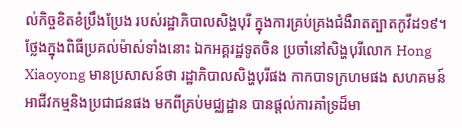ល់កិច្ចខិតខំប្រឹងប្រែង របស់រដ្ឋាភិបាលសិង្ហបុរី ក្នុងការគ្រប់គ្រងជំងឺរាតត្បាតកូវីដ១៩។
ថ្លែងក្នុងពិធីប្រគល់ម៉ាស់ទាំងនោះ ឯកអគ្គរដ្ឋទូតចិន ប្រចាំនៅសិង្ហបុរីលោក Hong Xiaoyong មានប្រសាសន៍ថា រដ្ឋាភិបាលសិង្ហបុរីផង កាកបាទក្រហមផង សហគមន៍អាជីវកម្មនិងប្រជាជនផង មកពីគ្រប់មជ្ឈដ្ឋាន បានផ្តល់ការគាំទ្រដ៏មា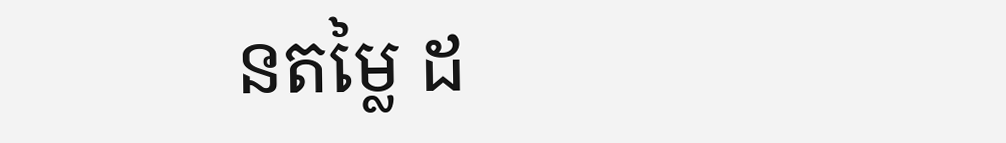នតម្លៃ ដ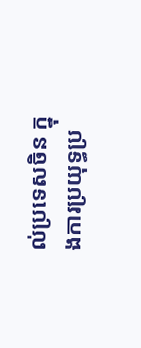ល់ប្រទេសចិន ក្នុងការប្រយុទ្ធប្រ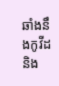ឆាំងនឹងកូវីដនិង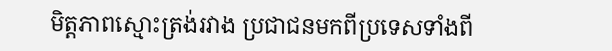មិត្តភាពស្មោះត្រង់រវាង ប្រជាជនមកពីប្រទេសទាំងពី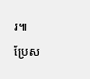រ៕
ប្រែស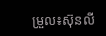ម្រួល៖ស៊ុនលី